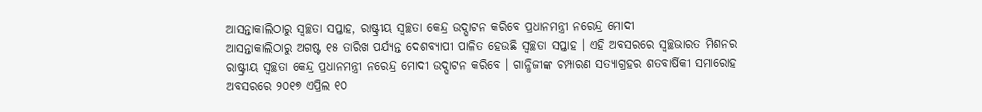ଆସନ୍ତାକାଲିଠାରୁ ସ୍ବଚ୍ଛତା ସପ୍ତାହ, ରାଷ୍ଟ୍ରୀୟ ସ୍ବଚ୍ଛତା କେନ୍ଦ୍ର ଉଦ୍ଘାଟନ କରିବେ ପ୍ରଧାନମନ୍ତ୍ରୀ ନରେନ୍ଦ୍ର ମୋଦୀ
ଆସନ୍ତାକାଲିଠାରୁ ଅଗଷ୍ଟ ୧୫ ତାରିଖ ପର୍ଯ୍ୟନ୍ତ ଦେଶବ୍ୟାପୀ ପାଳିତ ହେଉଛି ସ୍ବଚ୍ଛତା ସପ୍ତାହ । ଏହି ଅବସରରେ ସ୍ବଚ୍ଛଭାରତ ମିଶନର ରାଷ୍ଟ୍ରୀୟ ସ୍ବଚ୍ଛତା କେନ୍ଦ୍ର ପ୍ରଧାନମନ୍ତ୍ରୀ ନରେନ୍ଦ୍ର ମୋଦୀ ଉଦ୍ଘାଟନ କରିବେ । ଗାନ୍ଧିଜୀଙ୍କ ଚମ୍ପାରଣ ସତ୍ୟାଗ୍ରହର ଶତବାର୍ଷିକୀ ସମାରୋହ ଅବସରରେ ୨୦୧୭ ଏପ୍ରିଲ ୧୦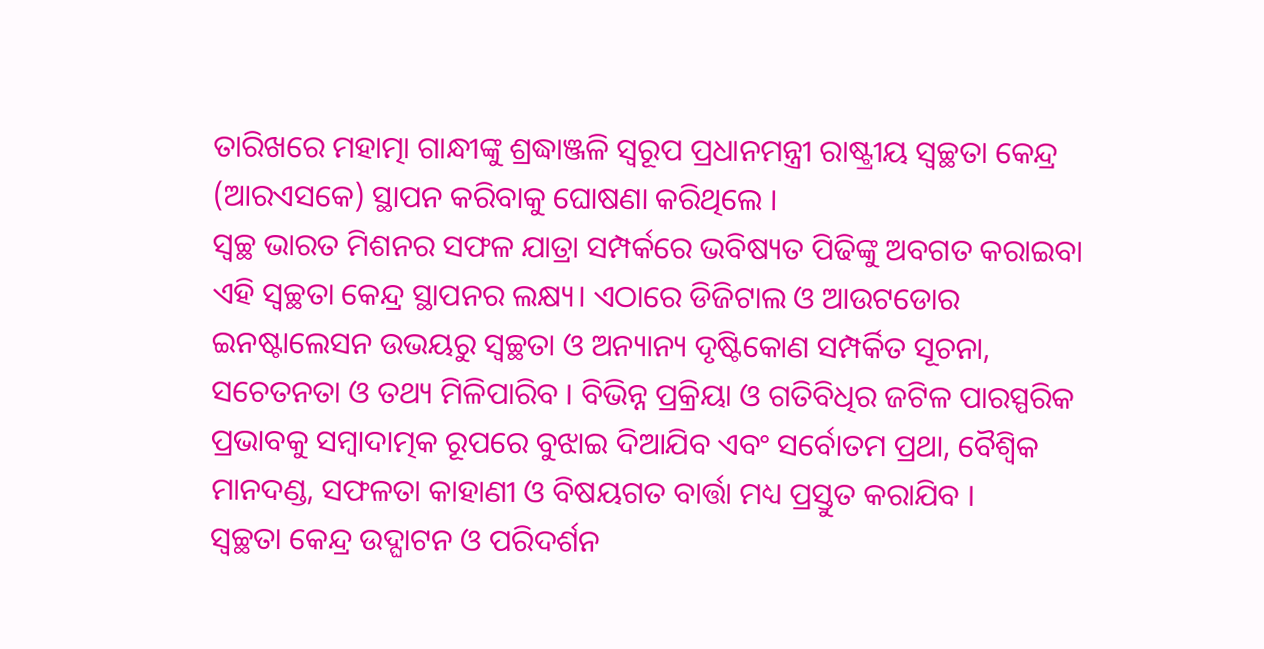ତାରିଖରେ ମହାତ୍ମା ଗାନ୍ଧୀଙ୍କୁ ଶ୍ରଦ୍ଧାଞ୍ଜଳି ସ୍ୱରୂପ ପ୍ରଧାନମନ୍ତ୍ରୀ ରାଷ୍ଟ୍ରୀୟ ସ୍ୱଚ୍ଛତା କେନ୍ଦ୍ର (ଆରଏସକେ) ସ୍ଥାପନ କରିବାକୁ ଘୋଷଣା କରିଥିଲେ ।
ସ୍ୱଚ୍ଛ ଭାରତ ମିଶନର ସଫଳ ଯାତ୍ରା ସମ୍ପର୍କରେ ଭବିଷ୍ୟତ ପିଢିଙ୍କୁ ଅବଗତ କରାଇବା ଏହି ସ୍ବଚ୍ଛତା କେନ୍ଦ୍ର ସ୍ଥାପନର ଲକ୍ଷ୍ୟ। ଏଠାରେ ଡିଜିଟାଲ ଓ ଆଉଟଡୋର ଇନଷ୍ଟାଲେସନ ଉଭୟରୁ ସ୍ୱଚ୍ଛତା ଓ ଅନ୍ୟାନ୍ୟ ଦୃଷ୍ଟିକୋଣ ସମ୍ପର୍କିତ ସୂଚନା, ସଚେତନତା ଓ ତଥ୍ୟ ମିଳିପାରିବ । ବିଭିନ୍ନ ପ୍ରକ୍ରିୟା ଓ ଗତିବିଧିର ଜଟିଳ ପାରସ୍ପରିକ ପ୍ରଭାବକୁ ସମ୍ବାଦାତ୍ମକ ରୂପରେ ବୁଝାଇ ଦିଆଯିବ ଏବଂ ସର୍ବୋତମ ପ୍ରଥା, ବୈଶ୍ବିକ ମାନଦଣ୍ଡ, ସଫଳତା କାହାଣୀ ଓ ବିଷୟଗତ ବାର୍ତ୍ତା ମଧ୍ୟ ପ୍ରସ୍ତୁତ କରାଯିବ ।
ସ୍ବଚ୍ଛତା କେନ୍ଦ୍ର ଉଦ୍ଘାଟନ ଓ ପରିଦର୍ଶନ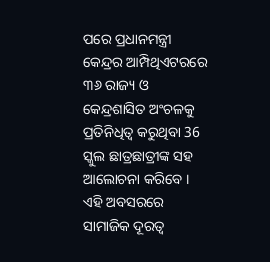ପରେ ପ୍ରଧାନମନ୍ତ୍ରୀ କେନ୍ଦ୍ରର ଆମ୍ପିଥିଏଟରରେ ୩୬ ରାଜ୍ୟ ଓ କେନ୍ଦ୍ରଶାସିତ ଅଂଚଳକୁ ପ୍ରତିନିଧିତ୍ୱ କରୁଥିବା 36 ସ୍କୁଲ ଛାତ୍ରଛାତ୍ରୀଙ୍କ ସହ ଆଲୋଚନା କରିବେ । ଏହି ଅବସରରେ ସାମାଜିକ ଦୂରତ୍ୱ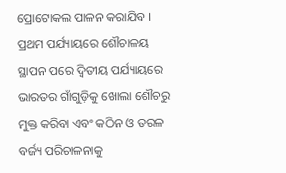ପ୍ରୋଟୋକଲ ପାଳନ କରାଯିବ । ପ୍ରଥମ ପର୍ଯ୍ୟାୟରେ ଶୌଚାଳୟ ସ୍ଥାପନ ପରେ ଦ୍ବିତୀୟ ପର୍ଯ୍ୟାୟରେ ଭାରତର ଗାଁଗୁଡ଼ିକୁ ଖୋଲା ଶୌଚରୁ ମୁକ୍ତ କରିବା ଏବଂ କଠିନ ଓ ତରଳ ବର୍ଜ୍ୟ ପରିଚାଳନାକୁ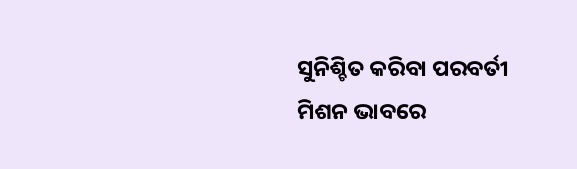ସୁନିଶ୍ଚିତ କରିବା ପରବର୍ତୀ ମିଶନ ଭାବରେ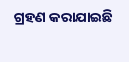ଗ୍ରହଣ କରାଯାଇଛି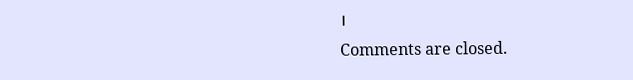।
Comments are closed.